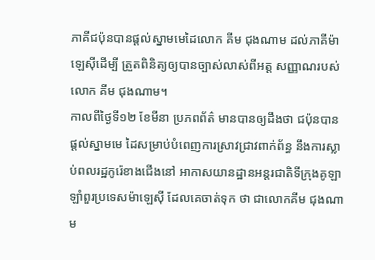ភាគីជប៉ុនបានផ្តល់ស្នាមមេដៃលោក គីម ជុងណាម ដល់ភាគីម៉ាឡេស៊ីដើម្បី ត្រួតពិនិត្យឲ្យបានច្បាស់លាស់ពីអត្ត សញ្ញាណរបស់លោក គីម ជុងណាម។
កាលពីថ្ងៃទី១២ ខែមីនា ប្រភពព័ត៌ មានបានឲ្យដឹងថា ជប៉ុនបានផ្តល់ស្នាមមេ ដៃសម្រាប់បំពេញការស្រាវជ្រាវពាក់ព័ន្ធ នឹងការស្លាប់ពលរដ្ឋកូរ៉េខាងជើងនៅ អាកាសយានដ្ឋានអន្តរជាតិទីក្រុងគូឡា ឡាំពួរប្រទេសម៉ាឡេស៊ី ដែលគេចាត់ទុក ថា ជាលោកគីម ជុងណាម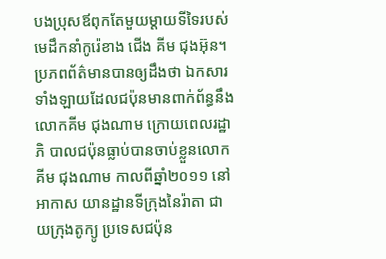បងប្រុសឪពុកតែមួយម្តាយទីទៃរបស់មេដឹកនាំកូរ៉េខាង ជើង គីម ជុងអ៊ុន។
ប្រភពព័ត៌មានបានឲ្យដឹងថា ឯកសារ ទាំងឡាយដែលជប៉ុនមានពាក់ព័ន្ធនឹង លោកគីម ជុងណាម ក្រោយពេលរដ្ឋាភិ បាលជប៉ុនធ្លាប់បានចាប់ខ្លួនលោក គីម ជុងណាម កាលពីឆ្នាំ២០១១ នៅអាកាស យានដ្ឋានទីក្រុងនៃរ៉ាតា ជាយក្រុងតូក្យូ ប្រទេសជប៉ុន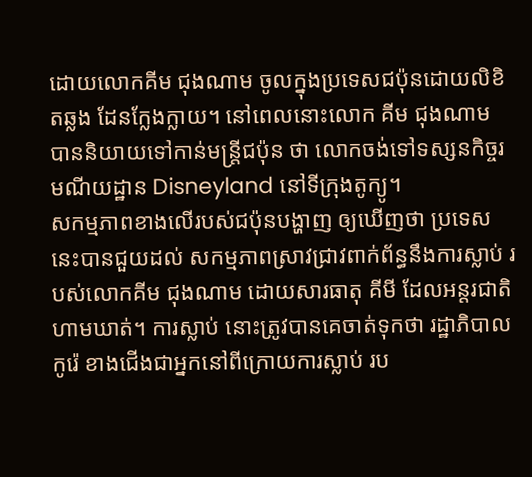ដោយលោកគីម ជុងណាម ចូលក្នុងប្រទេសជប៉ុនដោយលិខិតឆ្លង ដែនក្លែងក្លាយ។ នៅពេលនោះលោក គីម ជុងណាម បាននិយាយទៅកាន់មន្ត្រីជប៉ុន ថា លោកចង់ទៅទស្សនកិច្ចរមណីយដ្ឋាន Disneyland នៅទីក្រុងតូក្យូ។
សកម្មភាពខាងលើរបស់ជប៉ុនបង្ហាញ ឲ្យឃើញថា ប្រទេសនេះបានជួយដល់ សកម្មភាពស្រាវជ្រាវពាក់ព័ន្ធនឹងការស្លាប់ របស់លោកគីម ជុងណាម ដោយសារធាតុ គីមី ដែលអន្តរជាតិហាមឃាត់។ ការស្លាប់ នោះត្រូវបានគេចាត់ទុកថា រដ្ឋាភិបាលកូរ៉េ ខាងជើងជាអ្នកនៅពីក្រោយការស្លាប់ រប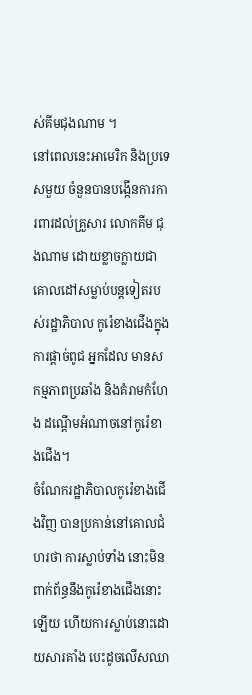ស់គីមជុងណាម ។
នៅពេលនេះអាមេរិក និងប្រទេសមួយ ចំនួនបានបង្កើនការការពារដល់គ្រួសារ លោកគីម ជុងណាម ដោយខ្លាចក្លាយជា គោលដៅសម្លាប់បន្តទៀតរបស់រដ្ឋាភិបាល កូរ៉េខាងជើងក្នុងការផ្តាច់ពូជ អ្នកដែល មានសកម្មភាពប្រឆាំង និងគំរាមកំហែង ដណ្តើមអំណាចនៅកូរ៉េខាងជើង។
ចំណែករដ្ឋាភិបាលកូរ៉េខាងជើងវិញ បានប្រកាន់នៅគោលជំហរថា ការស្លាប់ទាំង នោះមិនពាក់ព័ន្ធនឹងកូរ៉េខាងជើងនោះ ឡើយ ហើយការស្លាប់នោះដោយសារគាំង បេះដូចលើសឈា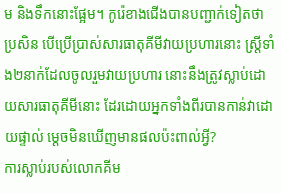ម និងទឹកនោះផ្អែម។ កូរ៉េខាងជើងបានបញ្ជាក់ទៀតថា ប្រសិន បើប្រើប្រាស់សារធាតុគីមីវាយប្រហារនោះ ស្ត្រីទាំង២នាក់ដែលចូលរួមវាយប្រហារ នោះនឹងត្រូវស្លាប់ដោយសារធាតុគីមីនោះ ដែរដោយអ្នកទាំងពីរបានកាន់វាដោយផ្ទាល់ ម្តេចមិនឃើញមានផលប៉ះពាល់អ្វី?
ការស្លាប់របស់លោកគីម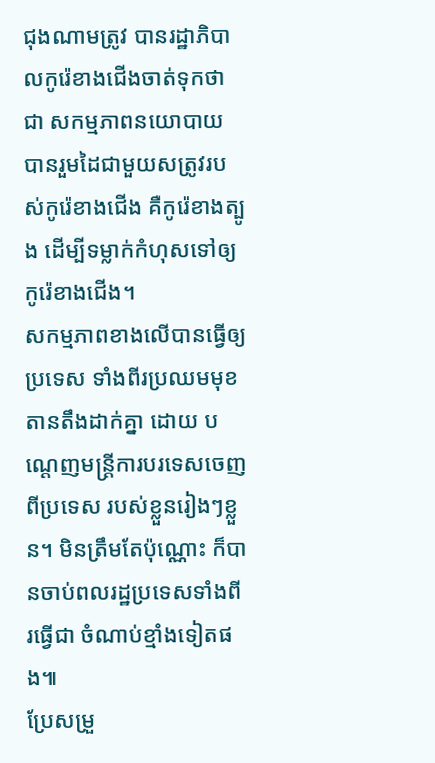ជុងណាមត្រូវ បានរដ្ឋាភិបាលកូរ៉េខាងជើងចាត់ទុកថាជា សកម្មភាពនយោបាយ បានរួមដៃជាមួយសត្រូវរបស់កូរ៉េខាងជើង គឺកូរ៉េខាងត្បូង ដើម្បីទម្លាក់កំហុសទៅឲ្យ កូរ៉េខាងជើង។
សកម្មភាពខាងលើបានធ្វើឲ្យប្រទេស ទាំងពីរប្រឈមមុខតានតឹងដាក់គ្នា ដោយ បណ្តេញមន្ត្រីការបរទេសចេញពីប្រទេស របស់ខ្លួនរៀងៗខ្លួន។ មិនត្រឹមតែប៉ុណ្ណោះ ក៏បានចាប់ពលរដ្ឋប្រទេសទាំងពីរធ្វើជា ចំណាប់ខ្មាំងទៀតផង៕
ប្រែសម្រួ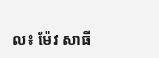ល៖ ម៉ែវ សាធី